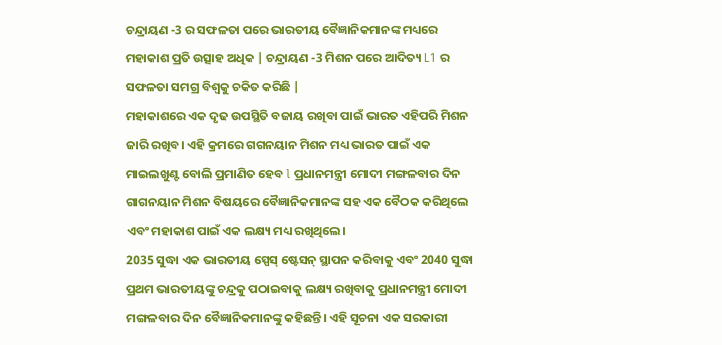ଚନ୍ଦ୍ରାୟଣ -3 ର ସଫଳତା ପରେ ଭାରତୀୟ ବୈଜ୍ଞାନିକମାନଙ୍କ ମଧ୍ୟରେ ମହାକାଶ ପ୍ରତି ଉତ୍ସାହ ଅଧିକ | ଚନ୍ଦ୍ରାୟଣ -3 ମିଶନ ପରେ ଆଦିତ୍ୟ L1 ର ସଫଳତା ସମଗ୍ର ବିଶ୍ୱକୁ ଚକିତ କରିଛି |
ମହାକାଶରେ ଏକ ଦୃଢ ଉପସ୍ଥିତି ବଜାୟ ରଖିବା ପାଇଁ ଭାରତ ଏହିପରି ମିଶନ ଜାରି ରଖିବ। ଏହି କ୍ରମରେ ଗଗନୟାନ ମିଶନ ମଧ୍ୟ ଭାରତ ପାଇଁ ଏକ ମାଇଲଖୁଣ୍ଟ ବୋଲି ପ୍ରମାଣିତ ହେବ l ପ୍ରଧାନମନ୍ତ୍ରୀ ମୋଦୀ ମଙ୍ଗଳବାର ଦିନ ଗାଗନୟାନ ମିଶନ ବିଷୟରେ ବୈଜ୍ଞାନିକମାନଙ୍କ ସହ ଏକ ବୈଠକ କରିଥିଲେ ଏବଂ ମହାକାଶ ପାଇଁ ଏକ ଲକ୍ଷ୍ୟ ମଧ୍ୟ ରଖିଥିଲେ।
2035 ସୁଦ୍ଧା ଏକ ଭାରତୀୟ ସ୍ପେସ୍ ଷ୍ଟେସନ୍ ସ୍ଥାପନ କରିବାକୁ ଏବଂ 2040 ସୁଦ୍ଧା ପ୍ରଥମ ଭାରତୀୟଙ୍କୁ ଚନ୍ଦ୍ରକୁ ପଠାଇବାକୁ ଲକ୍ଷ୍ୟ ରଖିବାକୁ ପ୍ରଧାନମନ୍ତ୍ରୀ ମୋଦୀ ମଙ୍ଗଳବାର ଦିନ ବୈଜ୍ଞାନିକମାନଙ୍କୁ କହିଛନ୍ତି। ଏହି ସୂଚନା ଏକ ସରକାରୀ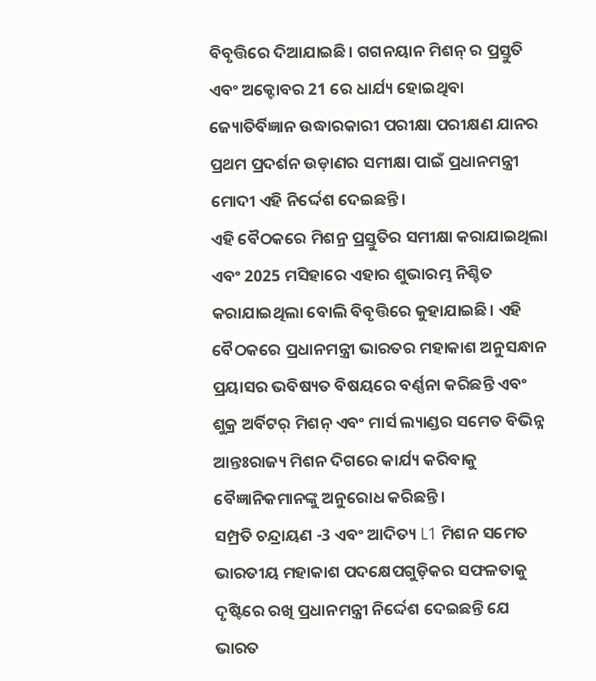ବିବୃତ୍ତିରେ ଦିଆଯାଇଛି। ଗଗନୟାନ ମିଶନ୍ ର ପ୍ରସ୍ତୁତି ଏବଂ ଅକ୍ଟୋବର 21 ରେ ଧାର୍ଯ୍ୟ ହୋଇଥିବା ଜ୍ୟୋତିର୍ବିଜ୍ଞାନ ଉଦ୍ଧାରକାରୀ ପରୀକ୍ଷା ପରୀକ୍ଷଣ ଯାନର ପ୍ରଥମ ପ୍ରଦର୍ଶନ ଉଡ଼ାଣର ସମୀକ୍ଷା ପାଇଁ ପ୍ରଧାନମନ୍ତ୍ରୀ ମୋଦୀ ଏହି ନିର୍ଦ୍ଦେଶ ଦେଇଛନ୍ତି।
ଏହି ବୈଠକରେ ମିଶନ୍ର ପ୍ରସ୍ତୁତିର ସମୀକ୍ଷା କରାଯାଇଥିଲା ଏବଂ 2025 ମସିହାରେ ଏହାର ଶୁଭାରମ୍ଭ ନିଶ୍ଚିତ କରାଯାଇଥିଲା ବୋଲି ବିବୃତ୍ତିରେ କୁହାଯାଇଛି। ଏହି ବୈଠକରେ ପ୍ରଧାନମନ୍ତ୍ରୀ ଭାରତର ମହାକାଶ ଅନୁସନ୍ଧାନ ପ୍ରୟାସର ଭବିଷ୍ୟତ ବିଷୟରେ ବର୍ଣ୍ଣନା କରିଛନ୍ତି ଏବଂ ଶୁକ୍ର ଅର୍ବିଟର୍ ମିଶନ୍ ଏବଂ ମାର୍ସ ଲ୍ୟାଣ୍ଡର ସମେତ ବିଭିନ୍ନ ଆନ୍ତଃରାଜ୍ୟ ମିଶନ ଦିଗରେ କାର୍ଯ୍ୟ କରିବାକୁ ବୈଜ୍ଞାନିକମାନଙ୍କୁ ଅନୁରୋଧ କରିଛନ୍ତି।
ସମ୍ପ୍ରତି ଚନ୍ଦ୍ରାୟଣ -3 ଏବଂ ଆଦିତ୍ୟ L1 ମିଶନ ସମେତ ଭାରତୀୟ ମହାକାଶ ପଦକ୍ଷେପଗୁଡ଼ିକର ସଫଳତାକୁ ଦୃଷ୍ଟିରେ ରଖି ପ୍ରଧାନମନ୍ତ୍ରୀ ନିର୍ଦ୍ଦେଶ ଦେଇଛନ୍ତି ଯେ ଭାରତ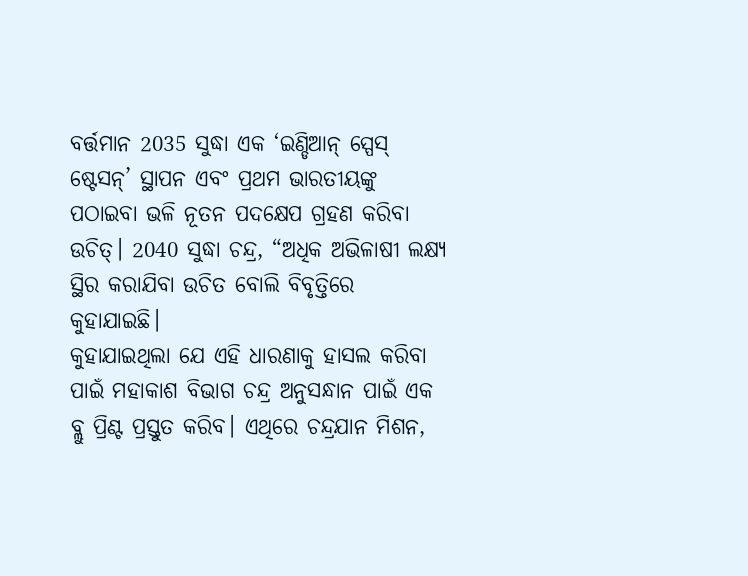ବର୍ତ୍ତମାନ 2035 ସୁଦ୍ଧା ଏକ ‘ଇଣ୍ଡିଆନ୍ ସ୍ପେସ୍ ଷ୍ଟେସନ୍’ ସ୍ଥାପନ ଏବଂ ପ୍ରଥମ ଭାରତୀୟଙ୍କୁ ପଠାଇବା ଭଳି ନୂତନ ପଦକ୍ଷେପ ଗ୍ରହଣ କରିବା ଉଚିତ୍। 2040 ସୁଦ୍ଧା ଚନ୍ଦ୍ର, “ଅଧିକ ଅଭିଳାଷୀ ଲକ୍ଷ୍ୟ ସ୍ଥିର କରାଯିବା ଉଚିତ ବୋଲି ବିବୃତ୍ତିରେ କୁହାଯାଇଛି।
କୁହାଯାଇଥିଲା ଯେ ଏହି ଧାରଣାକୁ ହାସଲ କରିବା ପାଇଁ ମହାକାଶ ବିଭାଗ ଚନ୍ଦ୍ର ଅନୁସନ୍ଧାନ ପାଇଁ ଏକ ବ୍ଲୁ ପ୍ରିଣ୍ଟ ପ୍ରସ୍ତୁତ କରିବ। ଏଥିରେ ଚନ୍ଦ୍ରଯାନ ମିଶନ,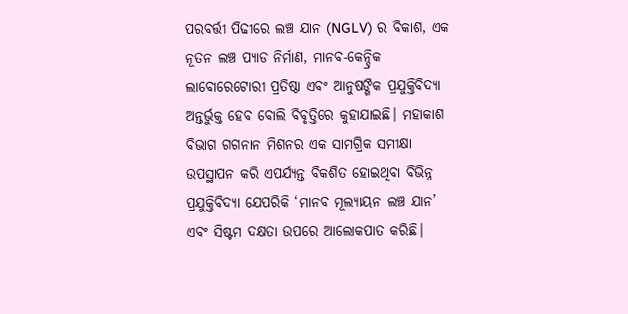ପରବର୍ତ୍ତୀ ପିଢୀରେ ଲଞ୍ଚ ଯାନ (NGLV) ର ବିକାଶ, ଏକ ନୂତନ ଲଞ୍ଚ ପ୍ୟାଡ ନିର୍ମାଣ, ମାନବ-କେନ୍ଦ୍ରିକ ଲାବୋରେଟୋରୀ ପ୍ରତିଷ୍ଠା ଏବଂ ଆନୁଷଙ୍ଗିକ ପ୍ରଯୁକ୍ତିବିଦ୍ୟା ଅନ୍ତର୍ଭୁକ୍ତ ହେବ ବୋଲି ବିବୃତ୍ତିରେ କୁହାଯାଇଛି। ମହାକାଶ ବିଭାଗ ଗଗନାନ ମିଶନର ଏକ ସାମଗ୍ରିକ ସମୀକ୍ଷା ଉପସ୍ଥାପନ କରି ଏପର୍ଯ୍ୟନ୍ତ ବିକଶିତ ହୋଇଥିବା ବିଭିନ୍ନ ପ୍ରଯୁକ୍ତିବିଦ୍ୟା ଯେପରିକି ‘ମାନବ ମୂଲ୍ୟାୟନ ଲଞ୍ଚ ଯାନ’ ଏବଂ ସିଷ୍ଟମ ଦକ୍ଷତା ଉପରେ ଆଲୋକପାତ କରିଛି।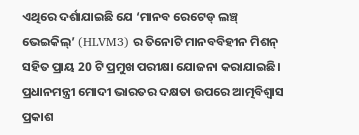ଏଥିରେ ଦର୍ଶାଯାଇଛି ଯେ ‘ମାନବ ରେଟେଡ୍ ଲଞ୍ଚ୍ ଭେଇକିଲ୍’ (HLVM3) ର ତିନୋଟି ମାନବବିହୀନ ମିଶନ୍ ସହିତ ପ୍ରାୟ 20 ଟି ପ୍ରମୁଖ ପରୀକ୍ଷା ଯୋଜନା କରାଯାଇଛି। ପ୍ରଧାନମନ୍ତ୍ରୀ ମୋଦୀ ଭାରତର ଦକ୍ଷତା ଉପରେ ଆତ୍ମବିଶ୍ୱାସ ପ୍ରକାଶ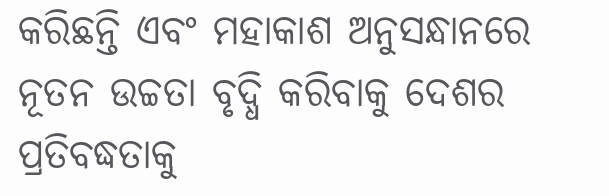କରିଛନ୍ତି ଏବଂ ମହାକାଶ ଅନୁସନ୍ଧାନରେ ନୂତନ ଉଚ୍ଚତା ବୃଦ୍ଧି କରିବାକୁ ଦେଶର ପ୍ରତିବଦ୍ଧତାକୁ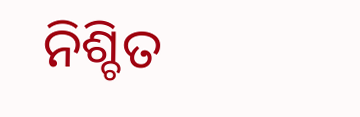ନିଶ୍ଚିତ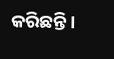କରିଛନ୍ତି।